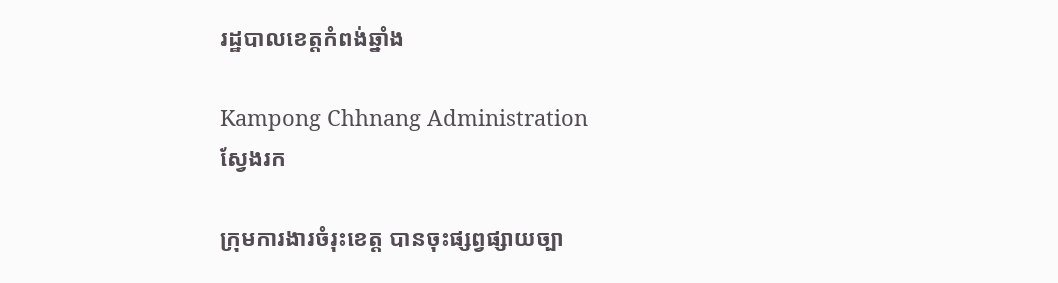រដ្ឋបាលខេត្តកំពង់ឆ្នាំង

Kampong Chhnang Administration
ស្វែងរក

ក្រុមការងារចំរុះខេត្ត បានចុះផ្សព្វផ្សាយច្បា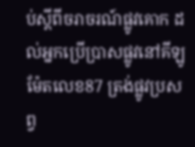ប់ស្តីពីចរាចរណ៍ផ្លូវគោក ដល់អ្នកប្រេីប្រាសផ្លូវនៅគីឡូម៉ែតលេខ87 ត្រង់ផ្លូវប្រសព្វ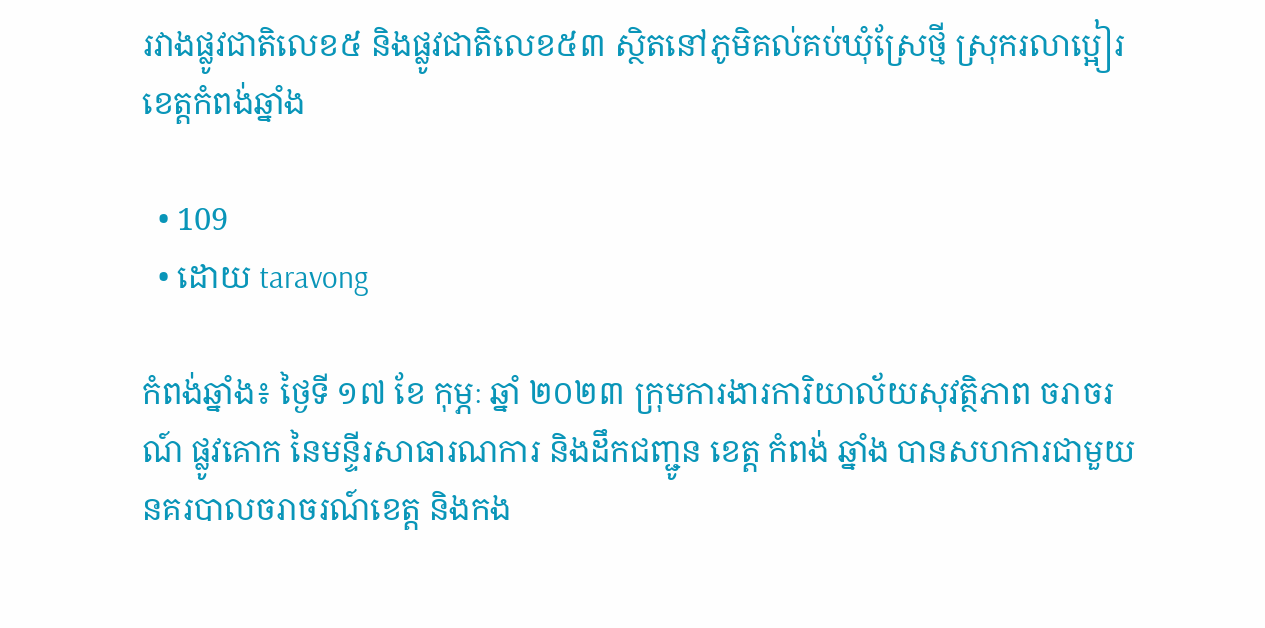រវាងផ្លូវជាតិលេខ៥ និងផ្លូវជាតិលេខ៥៣ ស្ថិតនៅភូមិគល់គប់ឃុំស្រែថ្មី ស្រុករលាប្អៀរ ខេត្ដកំពង់ឆ្នាំង

  • 109
  • ដោយ taravong

កំពង់ឆ្នាំង៖ ថ្ងៃទី ១៧ ខែ កុម្ភៈ ឆ្នាំ ២០២៣ ក្រុមការងារការិយាល័យសុវត្ថិភាព ចរាចរណ៍ ផ្លូវគោក នៃមន្ទីរសាធារណការ និងដឹកជញ្ជូន ខេត្ត កំពង់ ឆ្នាំង បានសហការជាមួយនគរបាលចរាចរណ៍ខេត្ដ និងកង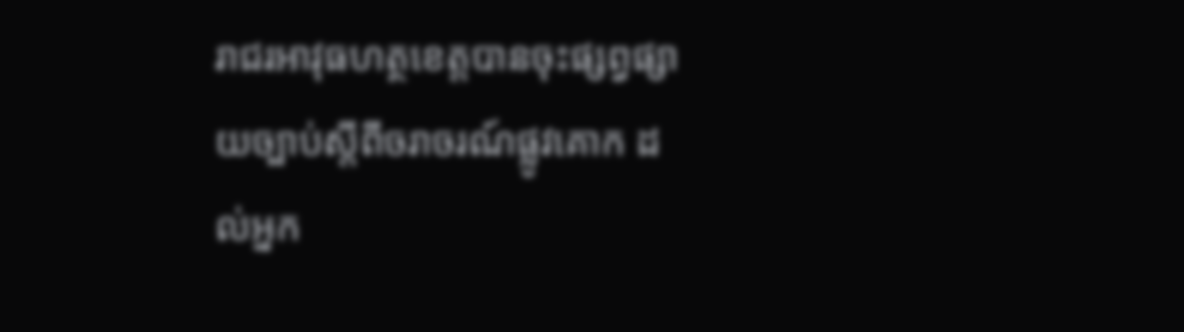រាជរអាវុធហត្ថខេត្ដបានចុះផ្សព្វផ្សាយច្បាប់ស្តីពីចរាចរណ៍ផ្លូវគោក ដល់អ្នក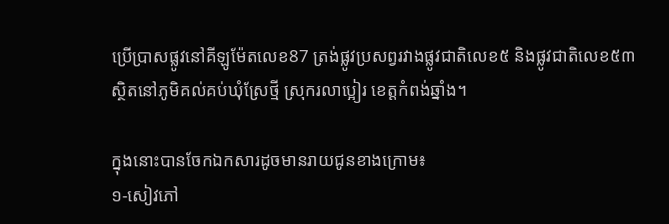ប្រេីប្រាសផ្លូវនៅគីឡូម៉ែតលេខ87 ត្រង់ផ្លូវប្រសព្វរវាងផ្លូវជាតិលេខ៥ និងផ្លូវជាតិលេខ៥៣ ស្ថិតនៅភូមិគល់គប់ឃុំស្រែថ្មី ស្រុករលាប្អៀរ ខេត្ដកំពង់ឆ្នាំង។

ក្នុងនោះបានចែកឯកសារដូចមានរាយជូនខាងក្រោម៖
១-សៀវភៅ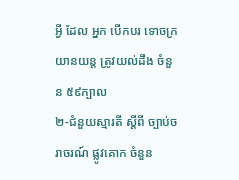អ្វី ដែល អ្នក បេីកបរ ទោចក្រយានយន្ត ត្រូវយល់ដឹង ចំនួន ៥៩ក្បាល
២-ជំនួយស្មារតី ស្តីពី ច្បាប់ចរាចរណ៍ ផ្លូវគោក ចំនួន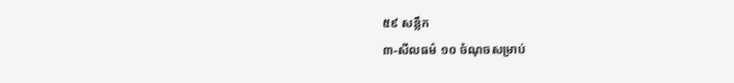៥៩ សន្លឹក
៣-សីលធម៌ ១០ ចំណុចសម្រាប់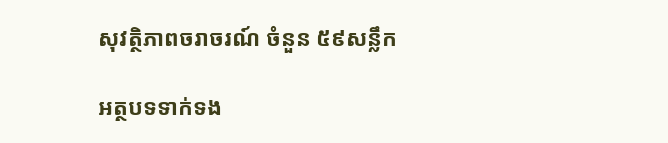សុវត្ថិភាពចរាចរណ៍ ចំនួន ៥៩សន្លឹក

អត្ថបទទាក់ទង